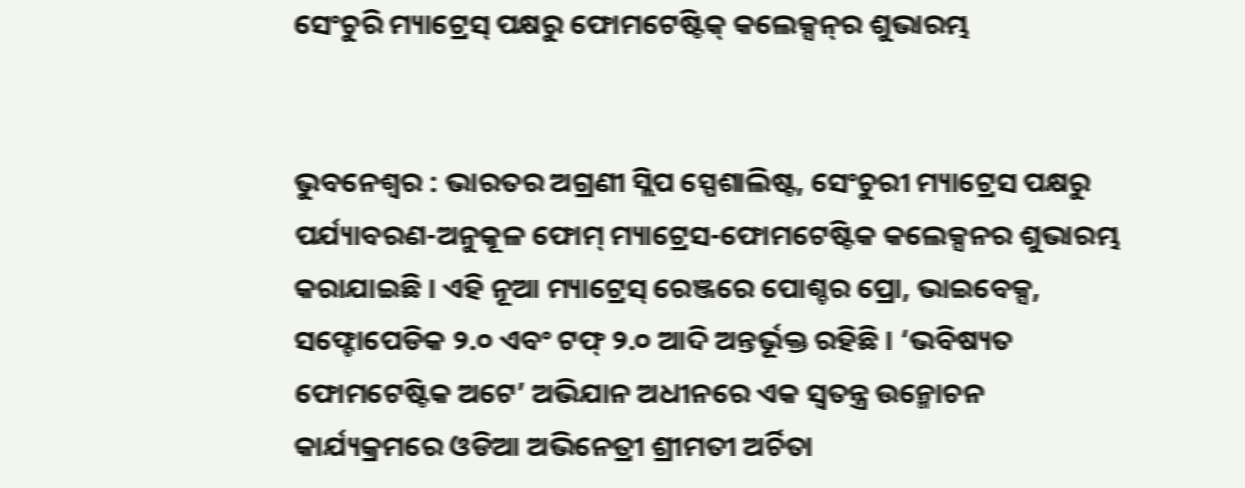ସେଂଚୁରି ମ୍ୟାଟ୍ରେସ୍ ପକ୍ଷରୁ ଫୋମଟେଷ୍ଟିକ୍ କଲେକ୍ସନ୍‌ର ଶୁଭାରମ୍ଭ


ଭୁବନେଶ୍ୱର : ଭାରତର ଅଗ୍ରଣୀ ସ୍ଲିପ ସ୍ପେଶାଲିଷ୍ଟ, ସେଂଚୁରୀ ମ୍ୟାଟ୍ରେସ ପକ୍ଷରୁ ପର୍ଯ୍ୟାବରଣ-ଅନୁକୂଳ ଫୋମ୍ ମ୍ୟାଟ୍ରେସ-ଫୋମଟେଷ୍ଟିକ କଲେକ୍ସନର ଶୁଭାରମ୍ଭ କରାଯାଇଛି । ଏହି ନୂଆ ମ୍ୟାଟ୍ରେସ୍ ରେଞ୍ଜରେ ପୋଶ୍ଚର ପ୍ରୋ, ଭାଇବେକ୍ସ, ସଫ୍ଟୋପେଡିକ ୨.୦ ଏବଂ ଟଫ୍ ୨.୦ ଆଦି ଅନ୍ତର୍ଭୂକ୍ତ ରହିଛି । ‘ଭବିଷ୍ୟତ ଫୋମଟେଷ୍ଟିକ ଅଟେ’ ଅଭିଯାନ ଅଧୀନରେ ଏକ ସ୍ୱତନ୍ତ୍ର ଉନ୍ମୋଚନ କାର୍ଯ୍ୟକ୍ରମରେ ଓଡିଆ ଅଭିନେତ୍ରୀ ଶ୍ରୀମତୀ ଅର୍ଚିତା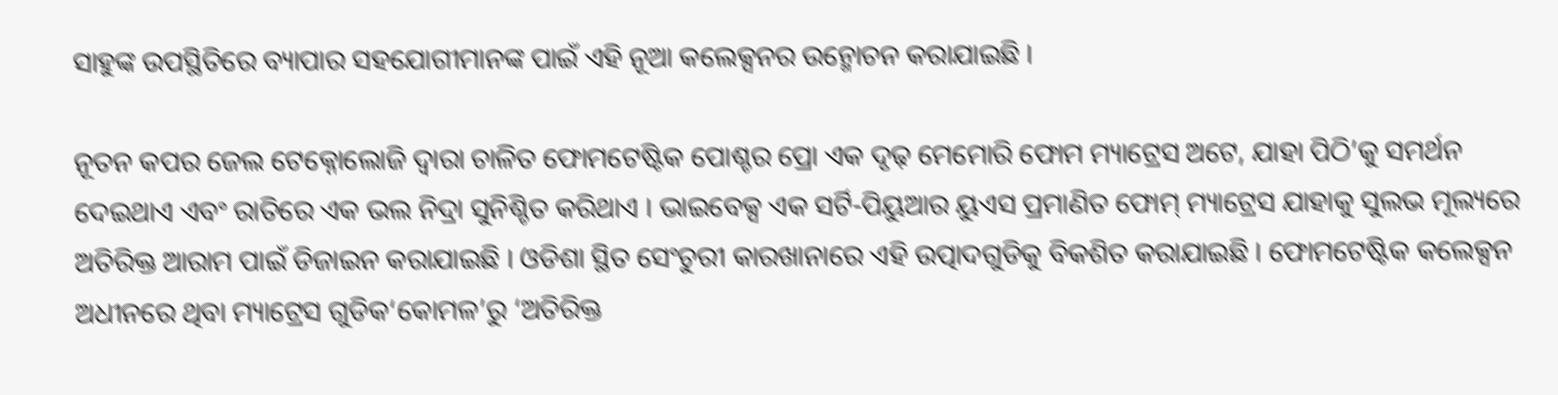ସାହୁଙ୍କ ଉପସ୍ଥିତିରେ ବ୍ୟାପାର ସହଯୋଗୀମାନଙ୍କ ପାଇଁ ଏହି ନୂଆ କଲେକ୍ସନର ଉନ୍ମୋଚନ କରାଯାଇଛି ।

ନୂତନ କପର ଜେଲ ଟେକ୍ନୋଲୋଜି ଦ୍ୱାରା ଚାଳିତ ଫୋମଟେଷ୍ଟିକ ପୋଶ୍ଚର ପ୍ରୋ ଏକ ଦୃଢ଼ ମେମୋରି ଫୋମ ମ୍ୟାଟ୍ରେସ ଅଟେ, ଯାହା ପିଠି’କୁ ସମର୍ଥନ ଦେଇଥାଏ ଏବଂ ରାତିରେ ଏକ ଭଲ ନିଦ୍ରା ସୁନିଶ୍ଚିତ କରିଥାଏ । ଭାଇବେକ୍ସ ଏକ ସର୍ଟି-ପିୟୁଆର ୟୁଏସ ପ୍ରମାଣିତ ଫୋମ୍ ମ୍ୟାଟ୍ରେସ ଯାହାକୁ ସୁଲଭ ମୂଲ୍ୟରେ ଅତିରିକ୍ତ ଆରାମ ପାଇଁ ଡିଜାଇନ କରାଯାଇଛି । ଓଡିଶା ସ୍ଥିତ ସେଂଚୁରୀ କାରଖାନାରେ ଏହି ଉତ୍ପାଦଗୁଡିକୁ ବିକଶିତ କରାଯାଇଛି । ଫୋମଟେଷ୍ଟିକ କଲେକ୍ସନ ଅଧୀନରେ ଥିବା ମ୍ୟାଟ୍ରେସ ଗୁଡିକ‘କୋମଳ’ରୁ ‘ଅତିରିକ୍ତ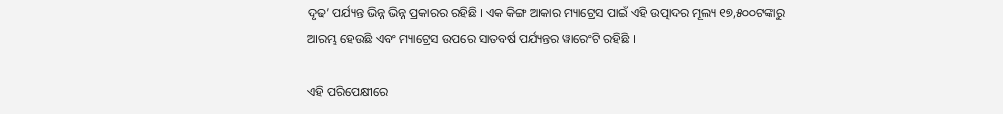ଦୃଢ’ ପର୍ଯ୍ୟନ୍ତ ଭିନ୍ନ ଭିନ୍ନ ପ୍ରକାରର ରହିଛି । ଏକ କିଙ୍ଗ ଆକାର ମ୍ୟାଟ୍ରେସ ପାଇଁ ଏହି ଉତ୍ପାଦର ମୂଲ୍ୟ ୧୭,୫୦୦ଟଙ୍କାରୁ ଆରମ୍ଭ ହେଉଛି ଏବଂ ମ୍ୟାଟ୍ରେସ ଉପରେ ସାତବର୍ଷ ପର୍ଯ୍ୟନ୍ତର ୱାରେଂଟି ରହିଛି ।

ଏହି ପରିପେକ୍ଷୀରେ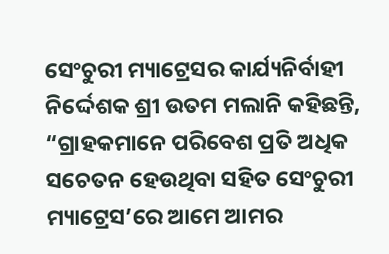ସେଂଚୁରୀ ମ୍ୟାଟ୍ରେସର କାର୍ଯ୍ୟନିର୍ବାହୀ ନିର୍ଦ୍ଦେଶକ ଶ୍ରୀ ଉତମ ମଲାନି କହିଛନ୍ତି, “ଗ୍ରାହକମାନେ ପରିବେଶ ପ୍ରତି ଅଧିକ ସଚେତନ ହେଉଥିବା ସହିତ ସେଂଚୁରୀ ମ୍ୟାଟ୍ରେସ’ରେ ଆମେ ଆମର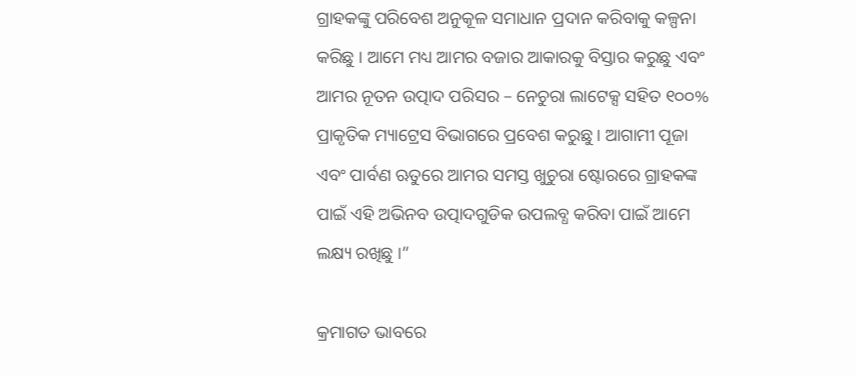ଗ୍ରାହକଙ୍କୁ ପରିବେଶ ଅନୁକୂଳ ସମାଧାନ ପ୍ରଦାନ କରିବାକୁ କଳ୍ପନା କରିଛୁ । ଆମେ ମଧ୍ୟ ଆମର ବଜାର ଆକାରକୁ ବିସ୍ତାର କରୁଛୁ ଏବଂ ଆମର ନୂତନ ଉତ୍ପାଦ ପରିସର – ନେଚୁରା ଲାଟେକ୍ସ ସହିତ ୧୦୦% ପ୍ରାକୃତିକ ମ୍ୟାଟ୍ରେସ ବିଭାଗରେ ପ୍ରବେଶ କରୁଛୁ । ଆଗାମୀ ପୂଜା ଏବଂ ପାର୍ବଣ ଋତୁରେ ଆମର ସମସ୍ତ ଖୁଚୁରା ଷ୍ଟୋରରେ ଗ୍ରାହକଙ୍କ ପାଇଁ ଏହି ଅଭିନବ ଉତ୍ପାଦଗୁଡିକ ଉପଲବ୍ଧ କରିବା ପାଇଁ ଆମେ ଲକ୍ଷ୍ୟ ରଖିଛୁ ।”

କ୍ରମାଗତ ଭାବରେ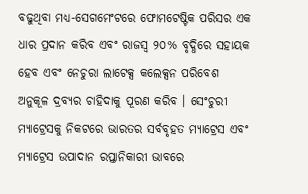ବଢୁଥିବା ମଧ୍ୟ-ସେଗମେଂଟରେ ଫୋମଟେଷ୍ଟିକ ପରିସର ଏକ ଧାର ପ୍ରଦାନ କରିବ ଏବଂ ରାଜସ୍ୱ ୨୦% ବୃଦ୍ଧିରେ ସହାୟକ ହେବ ଏବଂ ନେଚୁରା ଲାଟେକ୍ସ କଲେକ୍ସନ ପରିବେଶ ଅନୁକୂଳ ଦ୍ରବ୍ୟର ଚାହିଦାକୁ ପୂରଣ କରିବ । ସେଂଚୁରୀ ମ୍ୟାଟ୍ରେସକୁ ନିକଟରେ ଭାରତର ସର୍ବବୃହତ ମ୍ୟାଟ୍ରେସ ଏବଂ ମ୍ୟାଟ୍ରେସ ଉପାଦାନ ରପ୍ତାନିକାରୀ ଭାବରେ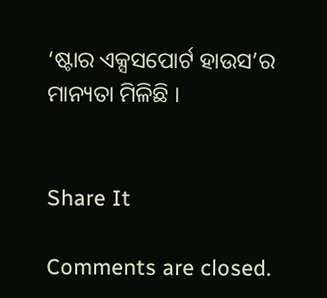‘ଷ୍ଟାର ଏକ୍ସସପୋର୍ଟ ହାଉସ’ର ମାନ୍ୟତା ମିଳିଛି ।


Share It

Comments are closed.